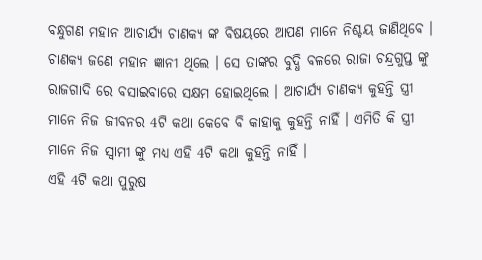ବନ୍ଧୁଗଣ ମହାନ ଆଚାର୍ଯ୍ୟ ଚାଣକ୍ୟ ଙ୍କ ବିଷୟରେ ଆପଣ ମାନେ ନିଶ୍ଚୟ ଜାଣିଥିବେ । ଚାଣକ୍ୟ ଜଣେ ମହାନ ଜ୍ଞାନୀ ଥିଲେ । ସେ ତାଙ୍କର ବୁଦ୍ଧି ବଳରେ ରାଜା ଚନ୍ଦ୍ରଗୁପ୍ତ ଙ୍କୁ ରାଜଗାଦି ରେ ବସାଇବାରେ ସକ୍ଷମ ହୋଇଥିଲେ । ଆଚାର୍ଯ୍ୟ ଚାଣକ୍ୟ କୁହନ୍ତି ସ୍ତ୍ରୀ ମାନେ ନିଜ ଜୀବନର 4ଟି କଥା କେବେ ବି କାହାକୁ କୁହନ୍ତି ନାହିଁ । ଏମିତି କି ସ୍ତ୍ରୀ ମାନେ ନିଜ ସ୍ଵାମୀ ଙ୍କୁ ମଧ୍ୟ ଏହି 4ଟି କଥା କୁହନ୍ତି ନାହିଁ ।
ଏହି 4ଟି କଥା ପୁରୁଷ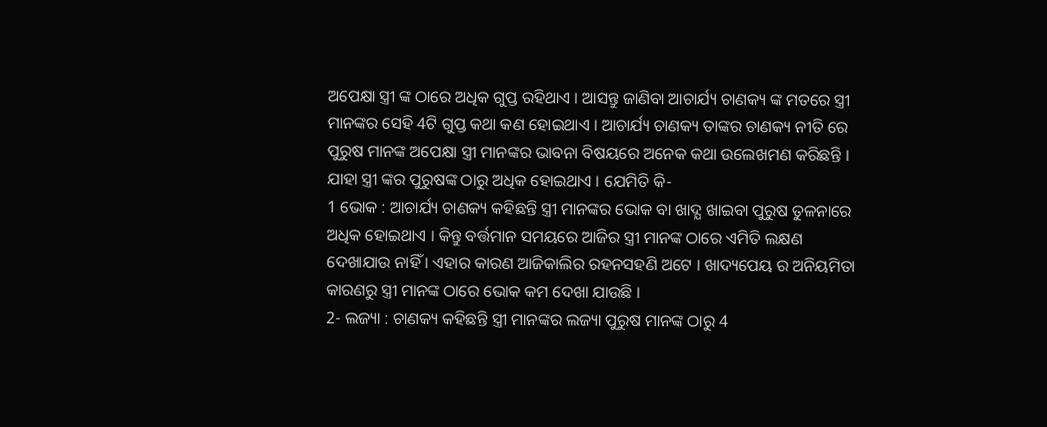ଅପେକ୍ଷା ସ୍ତ୍ରୀ ଙ୍କ ଠାରେ ଅଧିକ ଗୁପ୍ତ ରହିଥାଏ । ଆସନ୍ତୁ ଜାଣିବା ଆଚାର୍ଯ୍ୟ ଚାଣକ୍ୟ ଙ୍କ ମତରେ ସ୍ତ୍ରୀ ମାନଙ୍କର ସେହି 4ଟି ଗୁପ୍ତ କଥା କଣ ହୋଇଥାଏ । ଆଚାର୍ଯ୍ୟ ଚାଣକ୍ୟ ତାଙ୍କର ଚାଣକ୍ୟ ନୀତି ରେ ପୁରୁଷ ମାନଙ୍କ ଅପେକ୍ଷା ସ୍ତ୍ରୀ ମାନଙ୍କର ଭାବନା ବିଷୟରେ ଅନେକ କଥା ଉଲେଖମଣ କରିଛନ୍ତି । ଯାହା ସ୍ତ୍ରୀ ଙ୍କର ପୁରୁଷଙ୍କ ଠାରୁ ଅଧିକ ହୋଇଥାଏ । ଯେମିତି କି-
1 ଭୋକ : ଆଚାର୍ଯ୍ୟ ଚାଣକ୍ୟ କହିଛନ୍ତି ସ୍ତ୍ରୀ ମାନଙ୍କର ଭୋକ ବା ଖାଦ୍ଯ ଖାଇବା ପୁରୁଷ ତୁଳନାରେ ଅଧିକ ହୋଇଥାଏ । କିନ୍ତୁ ବର୍ତ୍ତମାନ ସମୟରେ ଆଜିର ସ୍ତ୍ରୀ ମାନଙ୍କ ଠାରେ ଏମିତି ଲକ୍ଷଣ ଦେଖାଯାଉ ନାହିଁ । ଏହାର କାରଣ ଆଜିକାଲିର ରହନସହଣି ଅଟେ । ଖାଦ୍ୟପେୟ ର ଅନିୟମିତା କାରଣରୁ ସ୍ତ୍ରୀ ମାନଙ୍କ ଠାରେ ଭୋକ କମ ଦେଖା ଯାଉଛି ।
2- ଲଜ୍ୟା : ଚାଣକ୍ୟ କହିଛନ୍ତି ସ୍ତ୍ରୀ ମାନଙ୍କର ଲଜ୍ୟା ପୁରୁଷ ମାନଙ୍କ ଠାରୁ 4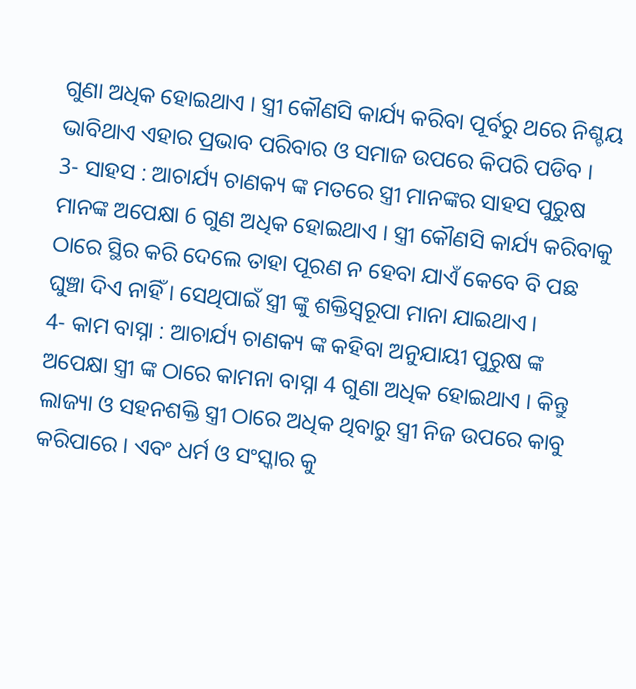ଗୁଣା ଅଧିକ ହୋଇଥାଏ । ସ୍ତ୍ରୀ କୌଣସି କାର୍ଯ୍ୟ କରିବା ପୂର୍ବରୁ ଥରେ ନିଶ୍ଚୟ ଭାବିଥାଏ ଏହାର ପ୍ରଭାବ ପରିବାର ଓ ସମାଜ ଉପରେ କିପରି ପଡିବ ।
3- ସାହସ : ଆଚାର୍ଯ୍ୟ ଚାଣକ୍ୟ ଙ୍କ ମତରେ ସ୍ତ୍ରୀ ମାନଙ୍କର ସାହସ ପୁରୁଷ ମାନଙ୍କ ଅପେକ୍ଷା 6 ଗୁଣ ଅଧିକ ହୋଇଥାଏ । ସ୍ତ୍ରୀ କୌଣସି କାର୍ଯ୍ୟ କରିବାକୁ ଠାରେ ସ୍ଥିର କରି ଦେଲେ ତାହା ପୂରଣ ନ ହେବା ଯାଏଁ କେବେ ବି ପଛ ଘୁଞ୍ଚା ଦିଏ ନାହିଁ । ସେଥିପାଇଁ ସ୍ତ୍ରୀ ଙ୍କୁ ଶକ୍ତିସ୍ଵରୂପା ମାନା ଯାଇଥାଏ ।
4- କାମ ବାସ୍ନା : ଆଚାର୍ଯ୍ୟ ଚାଣକ୍ୟ ଙ୍କ କହିବା ଅନୁଯାୟୀ ପୁରୁଷ ଙ୍କ ଅପେକ୍ଷା ସ୍ତ୍ରୀ ଙ୍କ ଠାରେ କାମନା ବାସ୍ନା 4 ଗୁଣା ଅଧିକ ହୋଇଥାଏ । କିନ୍ତୁ ଲାଜ୍ୟା ଓ ସହନଶକ୍ତି ସ୍ତ୍ରୀ ଠାରେ ଅଧିକ ଥିବାରୁ ସ୍ତ୍ରୀ ନିଜ ଉପରେ କାବୁ କରିପାରେ । ଏବଂ ଧର୍ମ ଓ ସଂସ୍କାର କୁ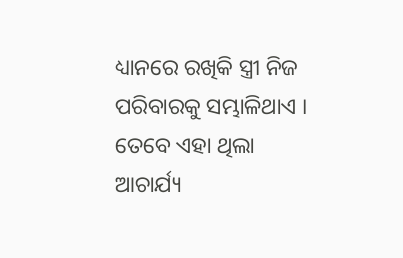ଧ୍ୟାନରେ ରଖିକି ସ୍ତ୍ରୀ ନିଜ ପରିବାରକୁ ସମ୍ଭାଳିଥାଏ ।
ତେବେ ଏହା ଥିଲା ଆଚାର୍ଯ୍ୟ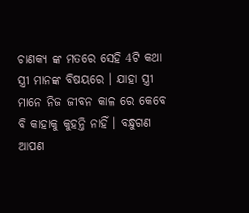ଚାଣକ୍ୟ ଙ୍କ ମତରେ ସେହି 4ଟି କଥା ସ୍ତ୍ରୀ ମାନଙ୍କ ବିଷୟରେ । ଯାହା ସ୍ତ୍ରୀ ମାନେ ନିଜ ଜୀବନ କାଳ ରେ କେବେ ବି କାହାକୁ କୁହନ୍ତି ନାହିଁ । ବନ୍ଧୁଗଣ ଆପଣ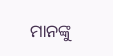ମାନଙ୍କୁ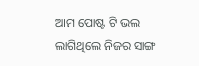ଆମ ପୋଷ୍ଟ ଟି ଭଲ ଲାଗିଥିଲେ ନିଜର ସାଙ୍ଗ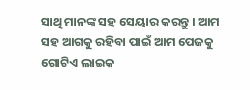ସାଥି ମାନଙ୍କ ସହ ସେୟାର କରନ୍ତୁ । ଆମ ସହ ଆଗକୁ ରହିବା ପାଇଁ ଆମ ପେଜକୁ ଗୋଟିଏ ଲାଇକ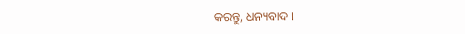କରନ୍ତୁ, ଧନ୍ୟବାଦ ।